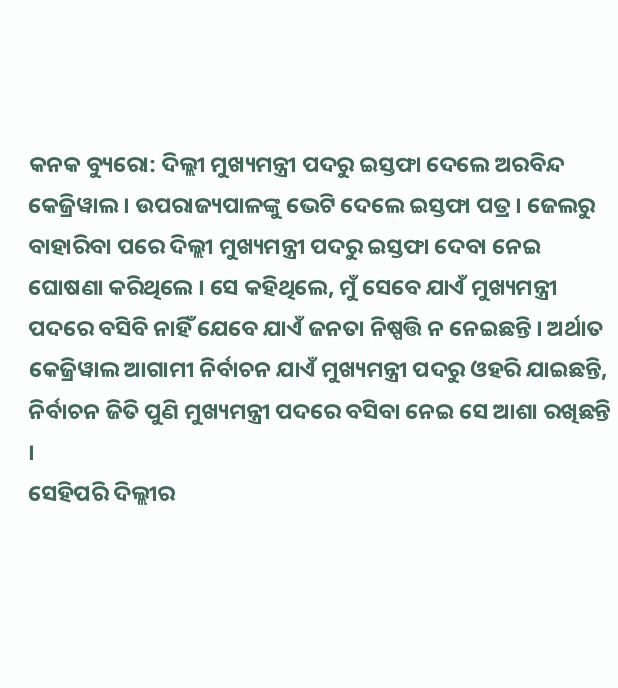କନକ ବ୍ୟୁରୋ: ଦିଲ୍ଲୀ ମୁଖ୍ୟମନ୍ତ୍ରୀ ପଦରୁ ଇସ୍ତଫା ଦେଲେ ଅରବିନ୍ଦ କେଜ୍ରିୱାଲ । ଉପରାଜ୍ୟପାଳଙ୍କୁ ଭେଟି ଦେଲେ ଇସ୍ତଫା ପତ୍ର । ଜେଲରୁ ବାହାରିବା ପରେ ଦିଲ୍ଲୀ ମୁଖ୍ୟମନ୍ତ୍ରୀ ପଦରୁ ଇସ୍ତଫା ଦେବା ନେଇ ଘୋଷଣା କରିଥିଲେ । ସେ କହିଥିଲେ, ମୁଁ ସେବେ ଯାଏଁ ମୁଖ୍ୟମନ୍ତ୍ରୀ ପଦରେ ବସିବି ନାହିଁ ଯେବେ ଯାଏଁ ଜନତା ନିଷ୍ପତ୍ତି ନ ନେଇଛନ୍ତି । ଅର୍ଥାତ କେଜ୍ରିୱାଲ ଆଗାମୀ ନିର୍ବାଚନ ଯାଏଁ ମୁଖ୍ୟମନ୍ତ୍ରୀ ପଦରୁ ଓହରି ଯାଇଛନ୍ତି, ନିର୍ବାଚନ ଜିତି ପୁଣି ମୁଖ୍ୟମନ୍ତ୍ରୀ ପଦରେ ବସିବା ନେଇ ସେ ଆଶା ରଖିଛନ୍ତି ।
ସେହିପରି ଦିଲ୍ଲୀର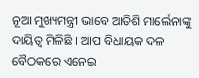ନୂଆ ମୁଖ୍ୟମନ୍ତ୍ରୀ ଭାବେ ଆତିଶି ମାର୍ଲେନାଙ୍କୁ ଦାୟିତ୍ୱ ମିଳିଛି । ଆପ ବିଧାୟକ ଦଳ ବୈଠକରେ ଏନେଇ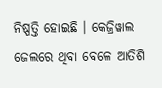ନିଷ୍ପତ୍ତି ହୋଇଛି । କେଜ୍ରିୱାଲ ଜେଲରେ ଥିବା ବେଳେ ଆତିଶି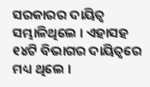ସରକାରର ଦାୟିତ୍ୱ ସମ୍ଭାଳିଥିଲେ । ଏହାସହ ୧୪ଟି ବିଭାଗର ଦାୟିତ୍ୱରେ ମଧ୍ୟ ଥିଲେ ।